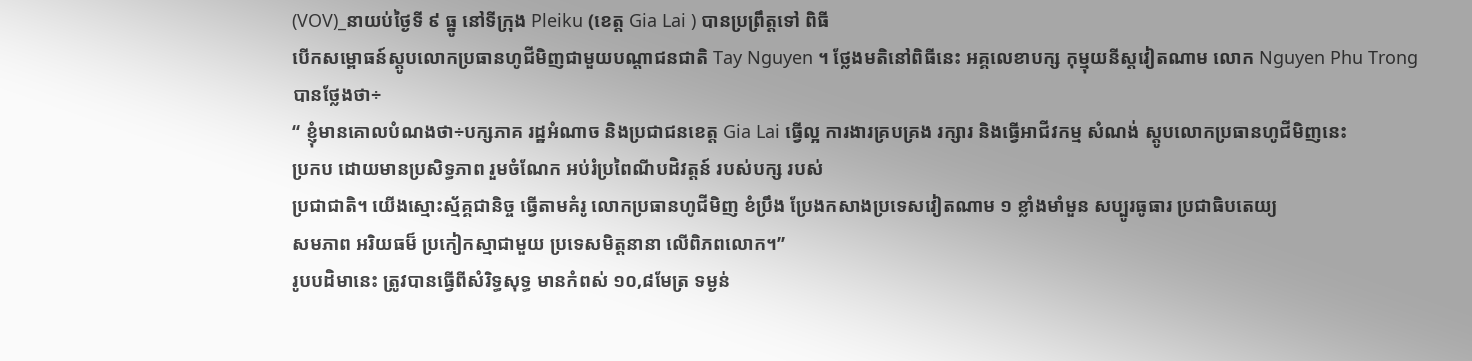(VOV)_នាយប់ថ្ងៃទី ៩ ធ្នូ នៅទីក្រុង Pleiku (ខេត្ត Gia Lai ) បានប្រព្រឹត្តទៅ ពិធី
បើកសម្ពោធន៍ស្ដូបលោកប្រធានហូជីមិញជាមួយបណ្ដាជនជាតិ Tay Nguyen ។ ថ្លែងមតិនៅពិធីនេះ អគ្គលេខាបក្ស កុម្មុយនីស្តវៀតណាម លោក Nguyen Phu Trong
បានថ្លែងថា÷
“ ខ្ញុំមានគោលបំណងថា÷បក្សភាគ រដ្ឋអំណាច និងប្រជាជនខេត្ត Gia Lai ធ្វើល្អ ការងារគ្របគ្រង រក្សារ និងធ្វើអាជីវកម្ម សំណង់ ស្ដូបលោកប្រធានហូជីមិញនេះ
ប្រកប ដោយមានប្រសិទ្ធភាព រួមចំណែក អប់រំប្រពៃណីបដិវត្តន៍ របស់បក្ស របស់
ប្រជាជាតិ។ យើងស្មោះស្ម័គ្គជានិច្ច ធ្វើតាមគំរូ លោកប្រធានហូជីមិញ ខំប្រឹង ប្រែងកសាងប្រទេសវៀតណាម ១ ខ្លាំងមាំមួន សប្បូរធូធារ ប្រជាធិបតេយ្យ
សមភាព អរិយធម៏ ប្រកៀកស្មាជាមួយ ប្រទេសមិត្តនានា លើពិភពលោក។”
រូបបដិមានេះ ត្រូវបានធ្វើពីសំរិទ្ធសុទ្ធ មានកំពស់ ១០,៨មែត្រ ទម្ងន់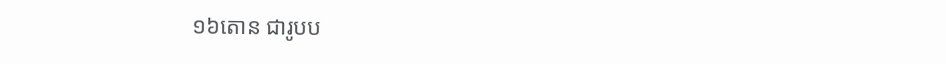១៦តោន ជារូបប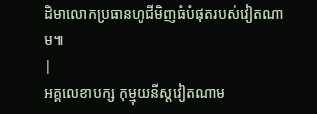ដិមាលោកប្រធានហូជីមិញធំបំផុតរបស់វៀតណាម៕
|
អគ្គលេខាបក្ស កុម្មុយនីស្តវៀតណាម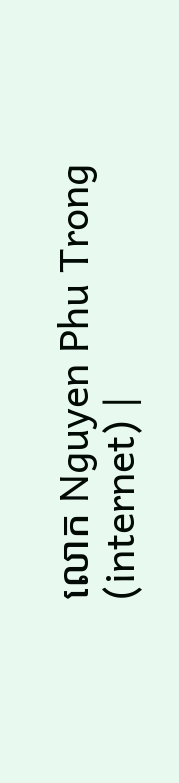លោក Nguyen Phu Trong
(internet) |